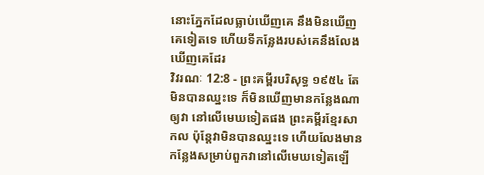នោះភ្នែកដែលធ្លាប់ឃើញគេ នឹងមិនឃើញគេទៀតទេ ហើយទីកន្លែងរបស់គេនឹងលែងឃើញគេដែរ
វិវរណៈ 12:8 - ព្រះគម្ពីរបរិសុទ្ធ ១៩៥៤ តែមិនបានឈ្នះទេ ក៏មិនឃើញមានកន្លែងណាឲ្យវា នៅលើមេឃទៀតផង ព្រះគម្ពីរខ្មែរសាកល ប៉ុន្តែវាមិនបានឈ្នះទេ ហើយលែងមានកន្លែងសម្រាប់ពួកវានៅលើមេឃទៀតឡើ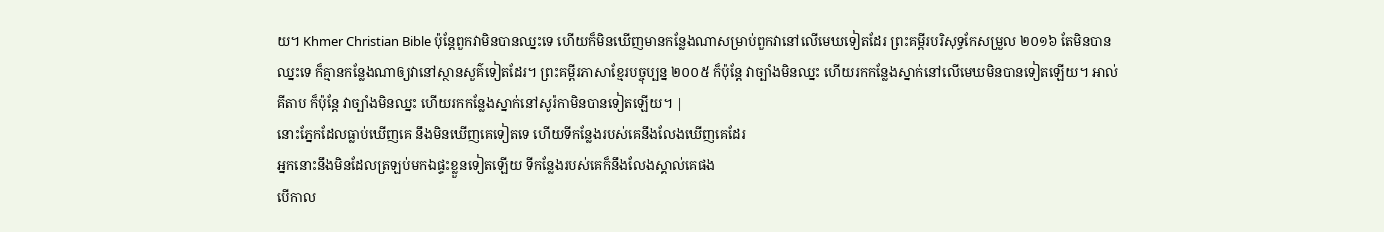យ។ Khmer Christian Bible ប៉ុន្ដែពួកវាមិនបានឈ្នះទេ ហើយក៏មិនឃើញមានកន្លែងណាសម្រាប់ពួកវានៅលើមេឃទៀតដែរ ព្រះគម្ពីរបរិសុទ្ធកែសម្រួល ២០១៦ តែមិនបានឈ្នះទេ ក៏គ្មានកន្លែងណាឲ្យវានៅស្ថានសួគ៌ទៀតដែរ។ ព្រះគម្ពីរភាសាខ្មែរបច្ចុប្បន្ន ២០០៥ ក៏ប៉ុន្តែ វាច្បាំងមិនឈ្នះ ហើយរកកន្លែងស្នាក់នៅលើមេឃមិនបានទៀតឡើយ។ អាល់គីតាប ក៏ប៉ុន្ដែ វាច្បាំងមិនឈ្នះ ហើយរកកន្លែងស្នាក់នៅសូរ៉កាមិនបានទៀតឡើយ។ |
នោះភ្នែកដែលធ្លាប់ឃើញគេ នឹងមិនឃើញគេទៀតទេ ហើយទីកន្លែងរបស់គេនឹងលែងឃើញគេដែរ
អ្នកនោះនឹងមិនដែលត្រឡប់មកឯផ្ទះខ្លួនទៀតឡើយ ទីកន្លែងរបស់គេក៏នឹងលែងស្គាល់គេផង
បើកាល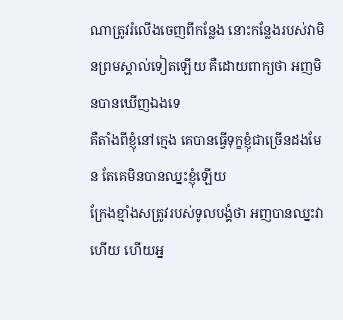ណាត្រូវរំលើងចេញពីកន្លែង នោះកន្លែងរបស់វាមិនព្រមស្គាល់ទៀតឡើយ គឺដោយពាក្យថា អញមិនបានឃើញឯងទេ
គឺតាំងពីខ្ញុំនៅក្មេង គេបានធ្វើទុក្ខខ្ញុំជាច្រើនដងមែន តែគេមិនបានឈ្នះខ្ញុំឡើយ
ក្រែងខ្មាំងសត្រូវរបស់ទូលបង្គំថា អញបានឈ្នះវាហើយ ហើយអ្ន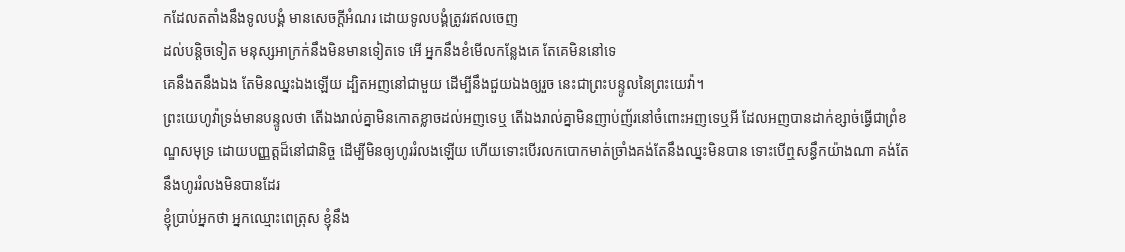កដែលតតាំងនឹងទូលបង្គំ មានសេចក្ដីអំណរ ដោយទូលបង្គំត្រូវរឥលចេញ
ដល់បន្តិចទៀត មនុស្សអាក្រក់នឹងមិនមានទៀតទេ អើ អ្នកនឹងខំមើលកន្លែងគេ តែគេមិននៅទេ
គេនឹងតនឹងឯង តែមិនឈ្នះឯងឡើយ ដ្បិតអញនៅជាមួយ ដើម្បីនឹងជួយឯងឲ្យរួច នេះជាព្រះបន្ទូលនៃព្រះយេវ៉ា។
ព្រះយេហូវ៉ាទ្រង់មានបន្ទូលថា តើឯងរាល់គ្នាមិនកោតខ្លាចដល់អញទេឬ តើឯងរាល់គ្នាមិនញាប់ញ័រនៅចំពោះអញទេឬអី ដែលអញបានដាក់ខ្សាច់ធ្វើជាព្រំខណ្ឌសមុទ្រ ដោយបញ្ញត្តដ៏នៅជានិច្ច ដើម្បីមិនឲ្យហូររំលងឡើយ ហើយទោះបើរលកបោកមាត់ច្រាំងគង់តែនឹងឈ្នះមិនបាន ទោះបើឮសន្ធឹកយ៉ាងណា គង់តែនឹងហូររំលងមិនបានដែរ
ខ្ញុំប្រាប់អ្នកថា អ្នកឈ្មោះពេត្រុស ខ្ញុំនឹង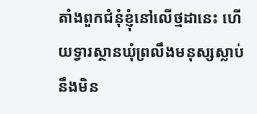តាំងពួកជំនុំខ្ញុំនៅលើថ្មដានេះ ហើយទ្វារស្ថានឃុំព្រលឹងមនុស្សស្លាប់នឹងមិន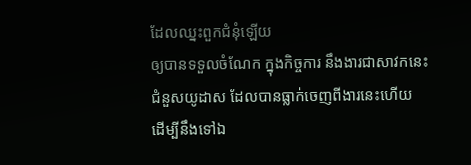ដែលឈ្នះពួកជំនុំឡើយ
ឲ្យបានទទួលចំណែក ក្នុងកិច្ចការ នឹងងារជាសាវកនេះ ជំនួសយូដាស ដែលបានធ្លាក់ចេញពីងារនេះហើយ ដើម្បីនឹងទៅឯ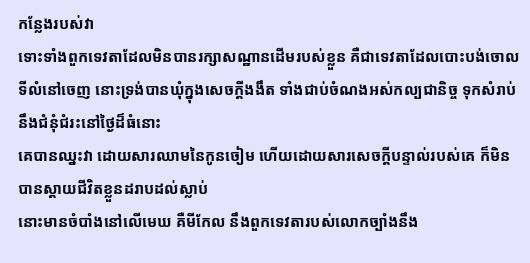កន្លែងរបស់វា
ទោះទាំងពួកទេវតាដែលមិនបានរក្សាសណ្ឋានដើមរបស់ខ្លួន គឺជាទេវតាដែលបោះបង់ចោលទីលំនៅចេញ នោះទ្រង់បានឃុំក្នុងសេចក្ដីងងឹត ទាំងជាប់ចំណងអស់កល្បជានិច្ច ទុកសំរាប់នឹងជំនុំជំរះនៅថ្ងៃដ៏ធំនោះ
គេបានឈ្នះវា ដោយសារឈាមនៃកូនចៀម ហើយដោយសារសេចក្ដីបន្ទាល់របស់គេ ក៏មិនបានស្តាយជីវិតខ្លួនដរាបដល់ស្លាប់
នោះមានចំបាំងនៅលើមេឃ គឺមីកែល នឹងពួកទេវតារបស់លោកច្បាំងនឹង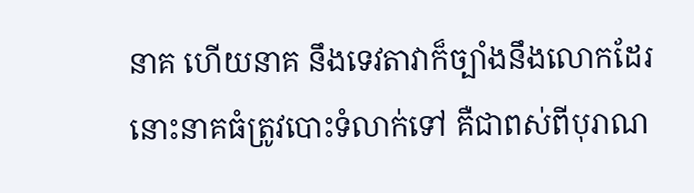នាគ ហើយនាគ នឹងទេវតាវាក៏ច្បាំងនឹងលោកដែរ
នោះនាគធំត្រូវបោះទំលាក់ទៅ គឺជាពស់ពីបុរាណ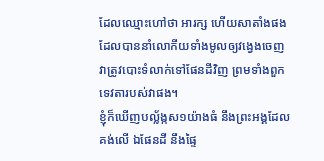ដែលឈ្មោះហៅថា អារក្ស ហើយសាតាំងផង ដែលបាននាំលោកីយទាំងមូលឲ្យវង្វេងចេញ វាត្រូវបោះទំលាក់ទៅផែនដីវិញ ព្រមទាំងពួកទេវតារបស់វាផង។
ខ្ញុំក៏ឃើញបល្ល័ង្កស១យ៉ាងធំ នឹងព្រះអង្គដែលគង់លើ ឯផែនដី នឹងផ្ទៃ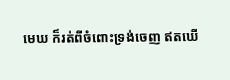មេឃ ក៏រត់ពីចំពោះទ្រង់ចេញ ឥតឃើ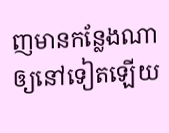ញមានកន្លែងណាឲ្យនៅទៀតឡើយ